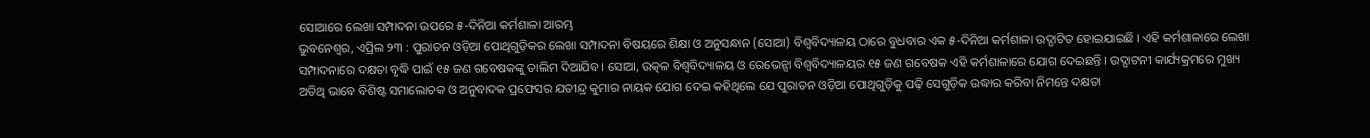ସୋଆରେ ଲେଖା ସମ୍ପାଦନା ଉପରେ ୫-ଦିନିଆ କର୍ମଶାଳା ଆରମ୍ଭ
ଭୁବନେଶ୍ୱର, ଏପ୍ରିଲ ୨୩ : ପୁରାତନ ଓଡ଼ିଆ ପୋଥିଗୁଡ଼ିକର ଲେଖା ସମ୍ପାଦନା ବିଷୟରେ ଶିକ୍ଷା ଓ ଅନୁସନ୍ଧାନ (ସୋଆ) ବିଶ୍ୱବିଦ୍ୟାଳୟ ଠାରେ ବୁଧବାର ଏକ ୫-ଦିନିଆ କର୍ମଶାଳା ଉଦ୍ଘାଟିତ ହୋଇଯାଇଛି । ଏହି କର୍ମଶାଳାରେ ଲେଖା ସମ୍ପାଦନାରେ ଦକ୍ଷତା ବୃଦ୍ଧି ପାଇଁ ୧୫ ଜଣ ଗବେଷକଙ୍କୁ ତାଲିମ ଦିଆଯିବ । ସୋଆ, ଉତ୍କଳ ବିଶ୍ୱବିଦ୍ୟାଳୟ ଓ ରେଭେନ୍ସା ବିଶ୍ୱବିଦ୍ୟାଳୟର ୧୫ ଜଣ ଗବେଷକ ଏହି କର୍ମଶାଳାରେ ଯୋଗ ଦେଇଛନ୍ତି । ଉଦ୍ଘାଟନୀ କାର୍ଯ୍ୟକ୍ରମରେ ମୁଖ୍ୟ ଅତିଥି ଭାବେ ବିଶିଷ୍ଟ ସମାଲୋଚକ ଓ ଅନୁବାଦକ ପ୍ରଫେସର ଯତୀନ୍ଦ୍ର କୁମାର ନାୟକ ଯୋଗ ଦେଇ କହିଥିଲେ ଯେ ପୁରାତନ ଓଡ଼ିଆ ପୋଥିଗୁଡ଼ିକୁ ପଢ଼ି ସେଗୁଡ଼ିକ ଉଦ୍ଧାର କରିବା ନିମନ୍ତେ ଦକ୍ଷତା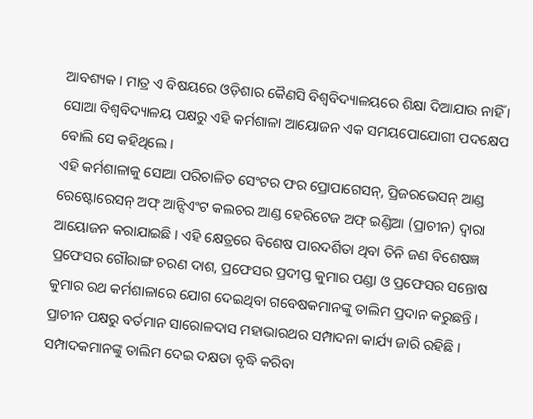ଆବଶ୍ୟକ । ମାତ୍ର ଏ ବିଷୟରେ ଓଡ଼ିଶାର କୈଣସି ବିଶ୍ୱବିଦ୍ୟାଳୟରେ ଶିକ୍ଷା ଦିଆଯାଉ ନାହିଁ । ସୋଆ ବିଶ୍ୱବିଦ୍ୟାଳୟ ପକ୍ଷରୁ ଏହି କର୍ମଶାଳା ଆୟୋଜନ ଏକ ସମୟପୋଯୋଗୀ ପଦକ୍ଷେପ ବୋଲି ସେ କହିଥିଲେ ।
ଏହି କର୍ମଶାଳାକୁ ସୋଆ ପରିଚାଳିତ ସେଂଟର ଫର ପ୍ରୋପାଗେସନ୍, ପ୍ରିଜରଭେସନ୍ ଆଣ୍ଡ ରେଷ୍ଟୋରେସନ୍ ଅଫ୍ ଆନ୍ସିଏଂଟ କଲଚର ଆଣ୍ଡ ହେରିଟେଜ ଅଫ୍ ଇଣ୍ଡିଆ (ପ୍ରାଚୀନ) ଦ୍ୱାରା ଆୟୋଜନ କରାଯାଇଛି । ଏହି କ୍ଷେତ୍ରରେ ବିଶେଷ ପାରଦର୍ଶିତା ଥିବା ତିନି ଜଣ ବିଶେଷଜ୍ଞ ପ୍ରଫେସର ଗୌରାଙ୍ଗ ଚରଣ ଦାଶ, ପ୍ରଫେସର ପ୍ରଦୀପ୍ତ କୁମାର ପଣ୍ଡା ଓ ପ୍ରଫେସର ସନ୍ତୋଷ କୁମାର ରଥ କର୍ମଶାଳାରେ ଯୋଗ ଦେଇଥିବା ଗବେଷକମାନଙ୍କୁ ତାଲିମ ପ୍ରଦାନ କରୁଛନ୍ତି । ପ୍ରାଚୀନ ପକ୍ଷରୁ ବର୍ତମାନ ସାରୋଳଦାସ ମହାଭାରଥର ସମ୍ପାଦନା କାର୍ଯ୍ୟ ଜାରି ରହିଛି । ସମ୍ପାଦକମାନଙ୍କୁ ତାଲିମ ଦେଇ ଦକ୍ଷତା ବୃଦ୍ଧି କରିବା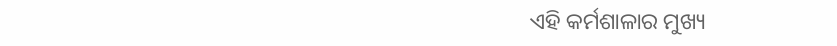ଏହି କର୍ମଶାଳାର ମୁଖ୍ୟ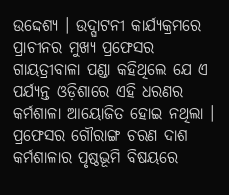ଉଦ୍ଦେଶ୍ୟ । ଉଦ୍ଘାଟନୀ କାର୍ଯ୍ୟକ୍ରମରେ ପ୍ରାଚୀନର ମୁଖ୍ୟ ପ୍ରଫେସର ଗାୟତ୍ରୀବାଳା ପଣ୍ଡା କହିଥିଲେ ଯେ ଏ ପର୍ଯ୍ୟନ୍ତ ଓଡ଼ିଶାରେ ଏହି ଧରଣର କର୍ମଶାଳା ଆୟୋଜିତ ହୋଇ ନଥିଲା । ପ୍ରଫେସର ଗୌରାଙ୍ଗ ଚରଣ ଦାଶ କର୍ମଶାଳାର ପୃଷ୍ଠଭୂମି ବିଷୟରେ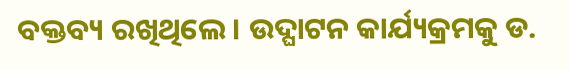ବକ୍ତବ୍ୟ ରଖିଥିଲେ । ଉଦ୍ଘାଟନ କାର୍ଯ୍ୟକ୍ରମକୁ ଡ.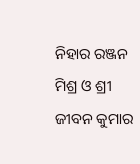ନିହାର ରଞ୍ଜନ ମିଶ୍ର ଓ ଶ୍ରୀ ଜୀବନ କୁମାର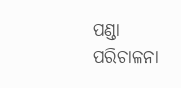ପଣ୍ଡା ପରିଚାଳନା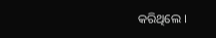କରିଥିଲେ ।